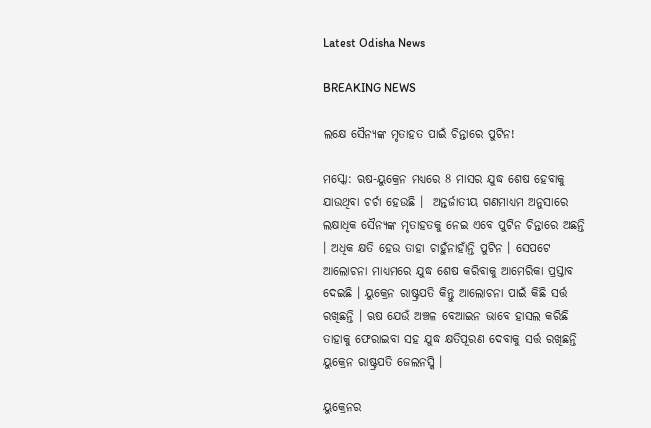Latest Odisha News

BREAKING NEWS

ଲକ୍ଷେ ସୈନ୍ୟଙ୍କ ମୃତାହତ ପାଇଁ ଚିନ୍ତାରେ ପୁଟିନ!

ମସ୍କୋ: ଋଷ-ୟୁକ୍ରେନ ମଧ୍ୟରେ 8 ମାସର ଯୁଦ୍ଧ ଶେଷ ହେବାକୁ ଯାଉଥିବା ଚର୍ଚା ହେଉଛି ।  ଅନ୍ତର୍ଜାତୀୟ ଗଣମାଧ୍ୟମ ଅନୁସାରେ ଲକ୍ଷାଧିକ ସୈନ୍ୟଙ୍କ ମୃତାହତକୁ ନେଇ ଏବେ ପୁଟିନ ଚିନ୍ତାରେ ଅଛନ୍ତି । ଅଧିକ କ୍ଷତି ହେଉ ତାହା ଚାହୁଁନାହାଁନ୍ତି ପୁଟିନ । ସେପଟେ ଆଲୋଚନା ମାଧ୍ୟମରେ ଯୁଦ୍ଧ ଶେଷ କରିବାକୁ ଆମେରିକା ପ୍ରସ୍ତାବ ଦେଇଛି । ୟୁକ୍ରେନ ରାଷ୍ଟ୍ରପତି କିନ୍ତୁ ଆଲୋଚନା ପାଇଁ କିଛି ସର୍ତ୍ତ ରଖିଛନ୍ତି । ଋଷ ଯେଉଁ ଅଞ୍ଚଳ ବେଆଇନ ଭାବେ ହାସଲ କରିଛି ତାହାକୁ ଫେରାଇବା ସହ ଯୁଦ୍ଧ କ୍ଷତିପୂରଣ ଦେବାକୁ ସର୍ତ୍ତ ରଖିଛନ୍ତି ୟୁକ୍ରେନ ରାଷ୍ଟ୍ରପତି ଜେଲନସ୍କି ।

ୟୁକ୍ରେନର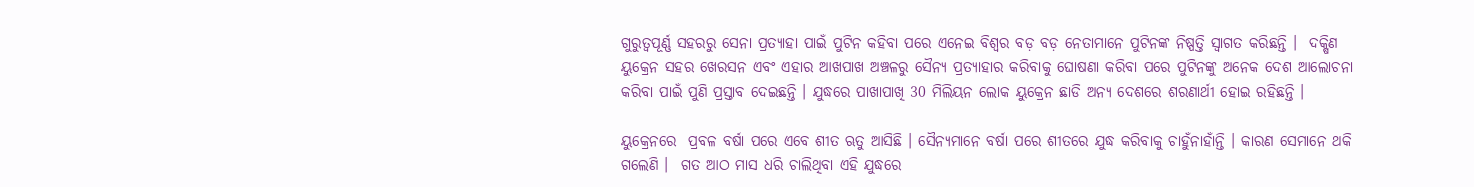ଗୁରୁତ୍ୱପୂର୍ଣ୍ଣ ସହରରୁ ସେନା ପ୍ରତ୍ୟାହା ପାଇଁ ପୁଟିନ କହିବା ପରେ ଏନେଇ ବିଶ୍ବର ବଡ଼ ବଡ଼ ନେତାମାନେ ପୁଟିନଙ୍କ ନିଷ୍ପତ୍ତି ସ୍ବାଗତ କରିଛନ୍ତି ।  ଦକ୍ଷିଣ ୟୁକ୍ରେନ ସହର ଖେରସନ ଏବଂ ଏହାର ଆଖପାଖ ଅଞ୍ଚଳରୁ ସୈନ୍ୟ ପ୍ରତ୍ୟାହାର କରିବାକୁ ଘୋଷଣା କରିବା ପରେ ପୁଟିନଙ୍କୁ ଅନେକ ଦେଶ ଆଲୋଚନା କରିବା ପାଇଁ ପୁଣି ପ୍ରସ୍ତାବ ଦେଇଛନ୍ତି । ଯୁଦ୍ଧରେ ପାଖାପାଖି 30 ମିଲିୟନ ଲୋକ ୟୁକ୍ରେନ ଛାଡି ଅନ୍ୟ ଦେଶରେ ଶରଣାର୍ଥୀ ହୋଇ ରହିଛନ୍ତି ।

ୟୁକ୍ରେନରେ  ପ୍ରବଳ ବର୍ଷା ପରେ ଏବେ ଶୀତ ଋତୁ ଆସିଛି । ସୈନ୍ୟମାନେ ବର୍ଷା ପରେ ଶୀତରେ ଯୁଦ୍ଧ କରିବାକୁ ଚାହୁଁନାହାଁନ୍ତି । କାରଣ ସେମାନେ ଥକି ଗଲେଣି ।  ଗତ ଆଠ ମାସ ଧରି ଚାଲିଥିବା ଏହି ଯୁଦ୍ଧରେ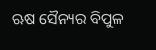ଋଷ ସୈନ୍ୟର ବିପୁଳ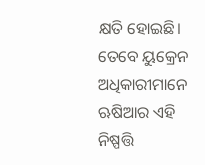କ୍ଷତି ହୋଇଛି। ତେବେ ୟୁକ୍ରେନ ଅଧିକାରୀମାନେ ଋଷିଆର ଏହି ନିଷ୍ପତ୍ତି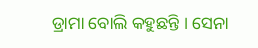ଡ୍ରାମା ବୋଲି କହୁଛନ୍ତି । ସେନା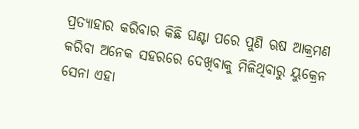ପ୍ରତ୍ୟାହାର କରିବାର କିଛି ଘଣ୍ଟା ପରେ ପୁଣି ଋଷ ଆକ୍ରମଣ କରିବା ଅନେକ ସହରରେ ଦେଖିବାକୁ ମିଳିଥିବାରୁ ୟୁକ୍ରେନ ସେନା ଏହା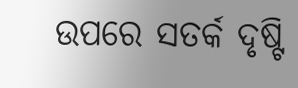ଉପରେ ସତର୍କ ଦୃଷ୍ଟି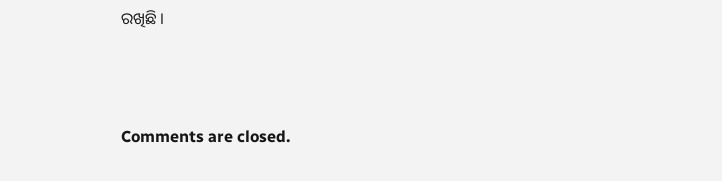ରଖିଛି ।



Comments are closed.